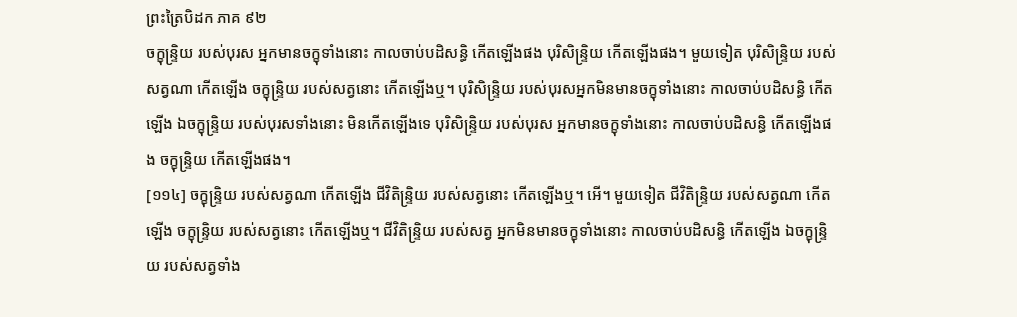ព្រះត្រៃបិដក ភាគ ៩២
ចក្ខុន្ទ្រិយ របស់បុរស អ្នកមានចក្ខុទាំងនោះ កាលចាប់បដិសន្ធិ កើតឡើងផង បុរិសិន្ទ្រិយ កើតឡើងផង។ មួយទៀត បុរិសិន្ទ្រិយ របស់សត្វណា កើតឡើង ចក្ខុន្ទ្រិយ របស់សត្វនោះ កើតឡើងឬ។ បុរិសិន្ទ្រិយ របស់បុរសអ្នកមិនមានចក្ខុទាំងនោះ កាលចាប់បដិសន្ធិ កើតឡើង ឯចក្ខុន្ទ្រិយ របស់បុរសទាំងនោះ មិនកើតឡើងទេ បុរិសិន្ទ្រិយ របស់បុរស អ្នកមានចក្ខុទាំងនោះ កាលចាប់បដិសន្ធិ កើតឡើងផង ចក្ខុន្ទ្រិយ កើតឡើងផង។
[១១៤] ចក្ខុន្ទ្រិយ របស់សត្វណា កើតឡើង ជីវិតិន្ទ្រិយ របស់សត្វនោះ កើតឡើងឬ។ អើ។ មួយទៀត ជីវិតិន្ទ្រិយ របស់សត្វណា កើតឡើង ចក្ខុន្ទ្រិយ របស់សត្វនោះ កើតឡើងឬ។ ជីវិតិន្ទ្រិយ របស់សត្វ អ្នកមិនមានចក្ខុទាំងនោះ កាលចាប់បដិសន្ធិ កើតឡើង ឯចក្ខុន្ទ្រិយ របស់សត្វទាំង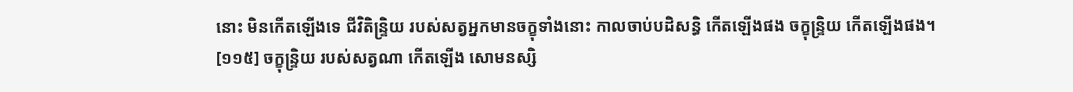នោះ មិនកើតឡើងទេ ជីវិតិន្ទ្រិយ របស់សត្វអ្នកមានចក្ខុទាំងនោះ កាលចាប់បដិសន្ធិ កើតឡើងផង ចក្ខុន្ទ្រិយ កើតឡើងផង។
[១១៥] ចក្ខុន្ទ្រិយ របស់សត្វណា កើតឡើង សោមនស្សិ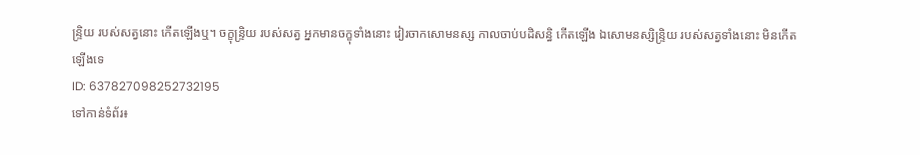ន្ទ្រិយ របស់សត្វនោះ កើតឡើងឬ។ ចក្ខុន្ទ្រិយ របស់សត្វ អ្នកមានចក្ខុទាំងនោះ វៀរចាកសោមនស្ស កាលចាប់បដិសន្ធិ កើតឡើង ឯសោមនស្សិន្ទ្រិយ របស់សត្វទាំងនោះ មិនកើតឡើងទេ
ID: 637827098252732195
ទៅកាន់ទំព័រ៖